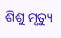ଶିଶୁ ମୃତ୍ୟୁ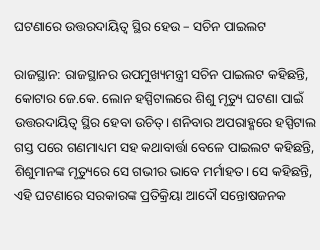ଘଟଣାରେ ଉତ୍ତରଦାୟିତ୍ୱ ସ୍ଥିର ହେଉ – ସଚିନ ପାଇଲଟ

ରାଜସ୍ଥାନ: ରାଜସ୍ଥାନର ଉପମୁଖ୍ୟମନ୍ତ୍ରୀ ସଚିନ ପାଇଲଟ କହିଛନ୍ତି, କୋଟାର ଜେ.କେ. ଲୋନ ହସ୍ପିଟାଲରେ ଶିଶୁ ମୃତ୍ୟୁ ଘଟଣା ପାଇଁ ଉତ୍ତରଦାୟିତ୍ୱ ସ୍ଥିର ହେବା ଉଚିତ୍‍। ଶନିବାର ଅପରାହ୍ଣରେ ହସ୍ପିଟାଲ ଗସ୍ତ ପରେ ଗଣମାଧ୍ୟମ ସହ କଥାବାର୍ତ୍ତା ବେଳେ ପାଇଲଟ କହିଛନ୍ତି, ଶିଶୁମାନଙ୍କ ମୃତ୍ୟୁରେ ସେ ଗଭୀର ଭାବେ ମର୍ମାହତ। ସେ କହିଛନ୍ତି, ଏହି ଘଟଣାରେ ସରକାରଙ୍କ ପ୍ରତିକ୍ରିୟା ଆଦୌ ସନ୍ତୋଷଜନକ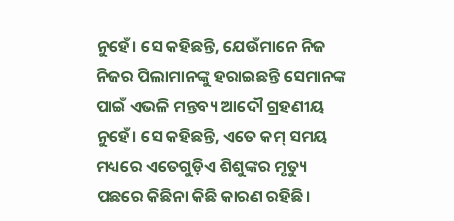ନୁହେଁ। ସେ କହିଛନ୍ତି, ଯେଉଁମାନେ ନିଜ ନିଜର ପିଲାମାନଙ୍କୁ ହରାଇଛନ୍ତି ସେମାନଙ୍କ ପାଇଁ ଏଭଳି ମନ୍ତବ୍ୟ ଆଦୌ ଗ୍ରହଣୀୟ ନୁହେଁ। ସେ କହିଛନ୍ତି, ଏତେ କମ୍‍ ସମୟ ମଧ୍ୟରେ ଏତେଗୁଡ଼ିଏ ଶିଶୁଙ୍କର ମୃତ୍ୟୁ ପଛରେ କିଛିନା କିଛି କାରଣ ରହିଛି।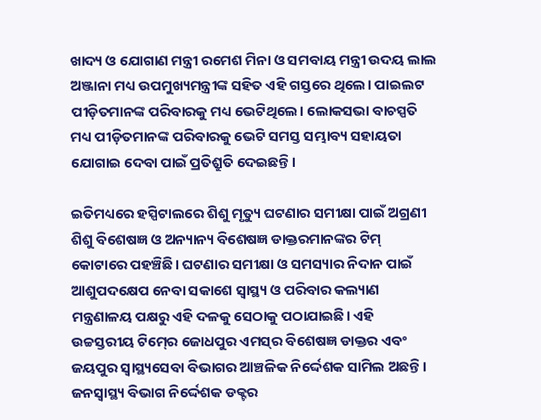ଖାଦ୍ୟ ଓ ଯୋଗାଣ ମନ୍ତ୍ରୀ ରମେଶ ମିନା ଓ ସମବାୟ ମନ୍ତ୍ରୀ ଉଦୟ ଲାଲ  ଅଞ୍ଜାନା ମଧ୍ୟ ଉପମୁଖ୍ୟମନ୍ତ୍ରୀଙ୍କ ସହିତ ଏହି ଗସ୍ତରେ ଥିଲେ। ପାଇଲଟ ପୀଡ଼ିତମାନଙ୍କ ପରିବାରକୁ ମଧ୍ୟ ଭେଟିଥିଲେ। ଲୋକସଭା ବାଚସ୍ପତି ମଧ୍ୟ ପୀଡ଼ିତମାନଙ୍କ ପରିବାରକୁ ଭେଟି ସମସ୍ତ ସମ୍ଭାବ୍ୟ ସହାୟତା ଯୋଗାଇ ଦେବା ପାଇଁ ପ୍ରତିଶ୍ରୁତି ଦେଇଛନ୍ତି।

ଇତିମଧ୍ୟରେ ହସ୍ପିଟାଲରେ ଶିଶୁ ମୃତ୍ୟୁ ଘଟଣାର ସମୀକ୍ଷା ପାଇଁ ଅଗ୍ରଣୀ ଶିଶୁ ବିଶେଷଜ୍ଞ ଓ ଅନ୍ୟାନ୍ୟ ବିଶେଷଜ୍ଞ ଡାକ୍ତରମାନଙ୍କର ଟିମ୍‍ କୋଟାରେ ପହଞ୍ଚିଛି। ଘଟଣାର ସମୀକ୍ଷା ଓ ସମସ୍ୟାର ନିଦାନ ପାଇଁ ଆଶୁପଦକ୍ଷେପ ନେବା ସକାଶେ ସ୍ୱାସ୍ଥ୍ୟ ଓ ପରିବାର କଲ୍ୟାଣ ମନ୍ତ୍ରଣାଳୟ ପକ୍ଷରୁ ଏହି ଦଳକୁ ସେଠାକୁ ପଠାଯାଇଛି। ଏହି ଉଚ୍ଚସ୍ତରୀୟ ଟିମ୍‍ରେ ଜୋଧପୁର ଏମସ୍‍ର ବିଶେଷଜ୍ଞ ଡାକ୍ତର ଏବଂ ଜୟପୁର ସ୍ୱାସ୍ଥ୍ୟସେବା ବିଭାଗର ଆଞ୍ଚଳିକ ନିର୍ଦ୍ଦେଶକ ସାମିଲ ଅଛନ୍ତି। ଜନସ୍ୱାସ୍ଥ୍ୟ ବିଭାଗ ନିର୍ଦ୍ଦେଶକ ଡକ୍ଟର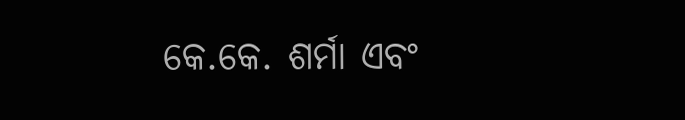କେ.କେ. ଶର୍ମା ଏବଂ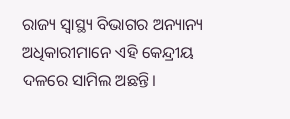ରାଜ୍ୟ ସ୍ୱାସ୍ଥ୍ୟ ବିଭାଗର ଅନ୍ୟାନ୍ୟ ଅଧିକାରୀମାନେ ଏହି କେନ୍ଦ୍ରୀୟ ଦଳରେ ସାମିଲ ଅଛନ୍ତି।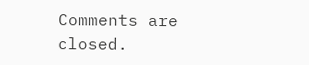Comments are closed.